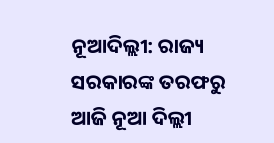ନୂଆଦିଲ୍ଲୀ: ରାଜ୍ୟ ସରକାରଙ୍କ ତରଫରୁ ଆଜି ନୂଆ ଦିଲ୍ଲୀ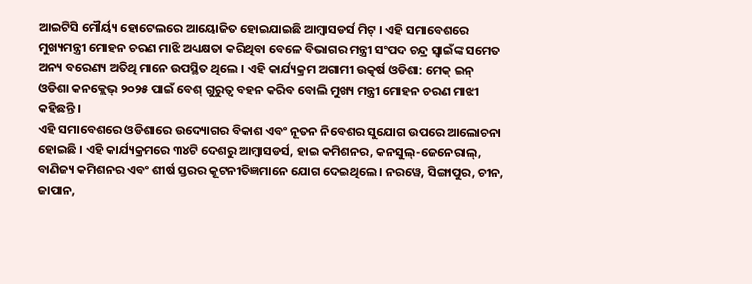ଆଇଟିସି ମୌର୍ୟ୍ୟ ହୋଟେଲରେ ଆୟୋଜିତ ହୋଇଯାଇଛି ଆମ୍ବାସଡର୍ସ ମିଟ୍ । ଏହି ସମାବେଶରେ ମୁଖ୍ୟମନ୍ତ୍ରୀ ମୋହନ ଚରଣ ମାଝି ଅଧ୍ୟକ୍ଷତା କରିଥିବା ବେଳେ ବିଭାଗର ମନ୍ତ୍ରୀ ସଂପଦ ଚନ୍ଦ୍ର ସ୍ୱାଇଁଙ୍କ ସମେତ ଅନ୍ୟ ବରେଣ୍ୟ ଅତିଥି ମାନେ ଉପସ୍ଥିତ ଥିଲେ । ଏହି କାର୍ଯ୍ୟକ୍ରମ ଅଗାମୀ ଉତ୍କର୍ଷ ଓଡିଶା: ମେକ୍ ଇନ୍ ଓଡିଶା କନକ୍ଲେଭ୍ ୨୦୨୫ ପାଇଁ ବେଶ୍ ଗୁରୁତ୍ୱ ବହନ କରିବ ବୋଲି ମୁଖ୍ୟ ମନ୍ତ୍ରୀ ମୋହନ ଚରଣ ମାଝୀ କହିଛନ୍ତି ।
ଏହି ସମାବେଶରେ ଓଡିଶାରେ ଉଦ୍ୟୋଗର ବିକାଶ ଏବଂ ନୂତନ ନିବେଶର ସୁଯୋଗ ଉପରେ ଆଲୋଚନା ହୋଇଛି । ଏହି କାର୍ଯ୍ୟକ୍ରମରେ ୩୪ଟି ଦେଶରୁ ଆମ୍ବାସଡର୍ସ, ହାଇ କମିଶନର, କନସୁଲ୍-ଜେନେରାଲ୍, ବାଣିଜ୍ୟ କମିଶନର ଏବଂ ଶୀର୍ଷ ସ୍ତରର କୂଟନୀତିଜ୍ଞମାନେ ଯୋଗ ଦେଇଥିଲେ । ନରୱେ, ସିଙ୍ଗାପୁର, ଚୀନ, ଜାପାନ,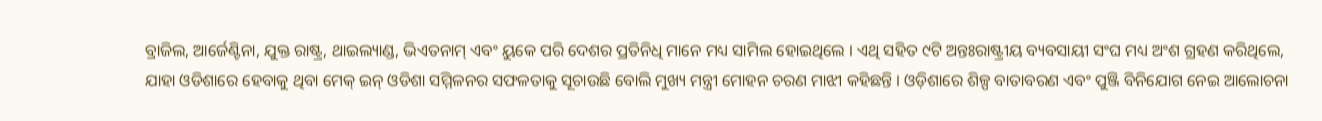ବ୍ରାଜିଲ, ଆର୍ଜେଣ୍ଟିନା, ଯୁକ୍ତ ରାଷ୍ଟ୍ର, ଥାଇଲ୍ୟାଣ୍ଡ, ଭିଏତନାମ୍ ଏବଂ ୟୁକେ ପରି ଦେଶର ପ୍ରତିନିଧି ମାନେ ମଧ୍ୟ ସାମିଲ ହୋଇଥିଲେ । ଏଥି ସହିତ ୯ଟି ଅନ୍ତଃରାଷ୍ଟ୍ରୀୟ ବ୍ୟବସାୟୀ ସଂଘ ମଧ୍ୟ ଅଂଶ ଗ୍ରହଣ କରିଥିଲେ, ଯାହା ଓଡିଶାରେ ହେବାକୁ ଥିବା ମେକ୍ ଇନ୍ ଓଡିଶା ସମ୍ମିଳନର ସଫଳତାକୁ ସୂଚାଉଛି ବୋଲି ମୁଖ୍ୟ ମନ୍ତ୍ରୀ ମୋହନ ଚରଣ ମାଝୀ କହିଛନ୍ତି । ଓଡ଼ିଶାରେ ଶିଳ୍ପ ବାତାବରଣ ଏବଂ ପୁଞ୍ଜି ବିନିଯୋଗ ନେଇ ଆଲୋଚନା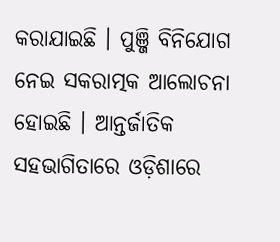କରାଯାଇଛି । ପୁଞ୍ଜି ବିନିଯୋଗ ନେଇ ସକରାତ୍ମକ ଆଲୋଚନା ହୋଇଛି । ଆନ୍ତର୍ଜାତିକ ସହଭାଗିତାରେ ଓଡ଼ିଶାରେ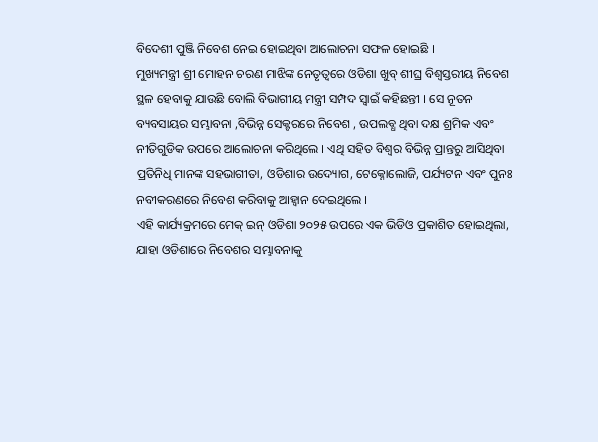ବିଦେଶୀ ପୁଞ୍ଜି ନିବେଶ ନେଇ ହୋଇଥିବା ଆଲୋଚନା ସଫଳ ହୋଇଛି ।
ମୁଖ୍ୟମନ୍ତ୍ରୀ ଶ୍ରୀ ମୋହନ ଚରଣ ମାଝିଙ୍କ ନେତୃତ୍ୱରେ ଓଡିଶା ଖୁବ୍ ଶୀଘ୍ର ବିଶ୍ୱସ୍ତରୀୟ ନିବେଶ ସ୍ଥଳ ହେବାକୁ ଯାଉଛି ବୋଲି ବିଭାଗୀୟ ମନ୍ତ୍ରୀ ସମ୍ପଦ ସ୍ୱାଇଁ କହିଛନ୍ତୀ । ସେ ନୂତନ ବ୍ୟବସାୟର ସମ୍ଭାବନା ,ବିଭିନ୍ନ ସେକ୍ଟରରେ ନିବେଶ , ଉପଲବ୍ଧ ଥିବା ଦକ୍ଷ ଶ୍ରମିକ ଏବଂ ନୀତିଗୁଡିକ ଉପରେ ଆଲୋଚନା କରିଥିଲେ । ଏଥି ସହିତ ବିଶ୍ୱର ବିଭିନ୍ନ ପ୍ରାନ୍ତରୁ ଆସିଥିବା ପ୍ରତିନିଧି ମାନଙ୍କ ସହଭାଗୀତା, ଓଡିଶାର ଉଦ୍ୟୋଗ, ଟେକ୍ନୋଲୋଜି, ପର୍ଯ୍ୟଟନ ଏବଂ ପୁନଃ ନବୀକରଣରେ ନିବେଶ କରିବାକୁ ଆହ୍ୱାନ ଦେଇଥିଲେ ।
ଏହି କାର୍ଯ୍ୟକ୍ରମରେ ମେକ୍ ଇନ୍ ଓଡିଶା ୨୦୨୫ ଉପରେ ଏକ ଭିଡିଓ ପ୍ରକାଶିତ ହୋଇଥିଲା, ଯାହା ଓଡିଶାରେ ନିବେଶର ସମ୍ଭାବନାକୁ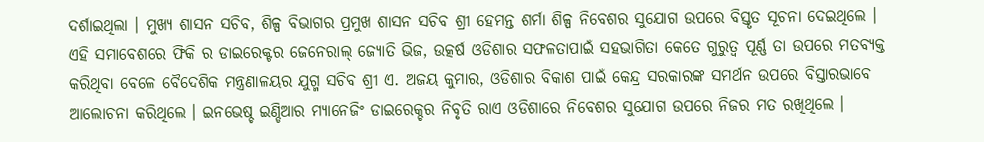ଦର୍ଶାଇଥିଲା । ମୁଖ୍ୟ ଶାସନ ସଚିବ, ଶିଳ୍ପ ବିଭାଗର ପ୍ରମୁଖ ଶାସନ ସଚିବ ଶ୍ରୀ ହେମନ୍ତ ଶର୍ମା ଶିଳ୍ପ ନିବେଶର ସୁଯୋଗ ଉପରେ ବିସ୍ତୃତ ସୂଚନା ଦେଇଥିଲେ ।
ଏହି ସମାବେଶରେ ଫିକି ର ଡାଇରେକ୍ଟର ଜେନେରାଲ୍ ଜ୍ୟୋତି ଭିଜ, ଉତ୍କର୍ଷ ଓଡିଶାର ସଫଳତାପାଇଁ ସହଭାଗିତା କେତେ ଗୁରୁତ୍ୱ ପୂର୍ଣ୍ଣ ତା ଉପରେ ମତବ୍ୟକ୍ତ କରିଥିବା ବେଳେ ବୈଦେଶିକ ମନ୍ତ୍ରଣାଳୟର ଯୁଗ୍ମ ସଚିବ ଶ୍ରୀ ଏ. ଅଜୟ କୁମାର, ଓଡିଶାର ବିକାଶ ପାଇଁ କେନ୍ଦ୍ର ସରକାରଙ୍କ ସମର୍ଥନ ଉପରେ ବିସ୍ତାରଭାବେ ଆଲୋଚନା କରିଥିଲେ । ଇନଭେଷ୍ଚ ଇଣ୍ଡିଆର ମ୍ୟାନେଜିଂ ଡାଇରେକ୍ଚର ନିବୃତି ରାଏ ଓଡିଶାରେ ନିବେଶର ସୁଯୋଗ ଉପରେ ନିଜର ମତ ରଖିଥିଲେ ।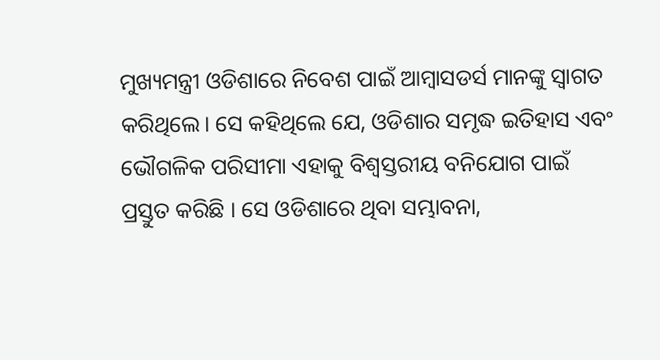ମୁଖ୍ୟମନ୍ତ୍ରୀ ଓଡିଶାରେ ନିବେଶ ପାଇଁ ଆମ୍ବାସଡର୍ସ ମାନଙ୍କୁ ସ୍ୱାଗତ କରିଥିଲେ। ସେ କହିଥିଲେ ଯେ, ଓଡିଶାର ସମୃଦ୍ଧ ଇତିହାସ ଏବଂ ଭୌଗଳିକ ପରିସୀମା ଏହାକୁ ବିଶ୍ୱସ୍ତରୀୟ ବନିଯୋଗ ପାଇଁ ପ୍ରସ୍ତୁତ କରିଛି । ସେ ଓଡିଶାରେ ଥିବା ସମ୍ଭାବନା,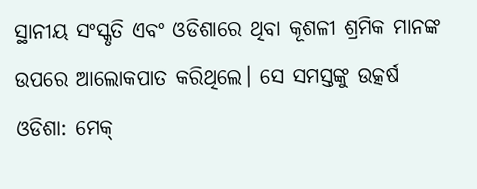ସ୍ଥାନୀୟ ସଂସ୍କୃତି ଏବଂ ଓଡିଶାରେ ଥିବା କୂଶଳୀ ଶ୍ରମିକ ମାନଙ୍କ ଉପରେ ଆଲୋକପାତ କରିଥିଲେ। ସେ ସମସ୍ତଙ୍କୁ ଉତ୍କର୍ଷ ଓଡିଶା: ମେକ୍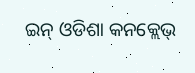ଇନ୍ ଓଡିଶା କନକ୍ଲେଭ୍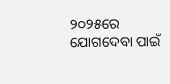୨୦୨୫ରେ ଯୋଗଦେବା ପାଇଁ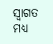ସ୍ୱାଗତ ମଧ୍ୟ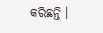କରିଛନ୍ତି ।